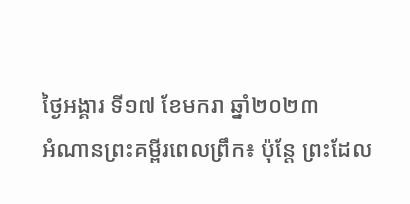ថ្ងៃអង្គារ ទី១៧ ខែមករា ឆ្នាំ២០២៣
អំណានព្រះគម្ពីរពេលព្រឹក៖ ប៉ុន្តែ ព្រះដែល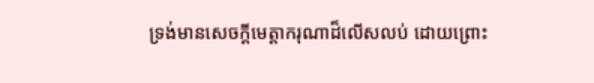ទ្រង់មានសេចក្តីមេត្តាករុណាដ៏លើសលប់ ដោយព្រោះ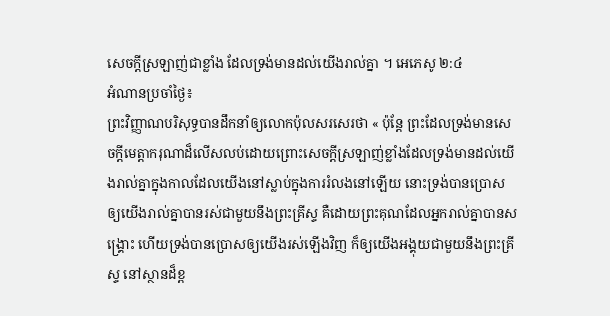សេចក្តីស្រឡាញ់ជាខ្លាំង ដែលទ្រង់មានដល់យើងរាល់គ្នា ។ អេភេសូ ២:៤
អំណានប្រចាំថ្ងៃ៖
ព្រះវិញ្ញាណបរិសុទ្ធបានដឹកនាំឲ្យលោកប៉ុលសរសេរថា « ប៉ុន្តែ ព្រះដែលទ្រង់មានសេចក្តីមេត្តាករុណាដ៏លើសលប់ដោយព្រោះសេចក្តីស្រឡាញ់ខ្លាំងដែលទ្រង់មានដល់យើងរាល់គ្នាក្នុងកាលដែលយើងនៅស្លាប់ក្នុងការរំលងនៅឡើយ នោះទ្រង់បានប្រោសឲ្យយើងរាល់គ្នាបានរស់ជាមួយនឹងព្រះគ្រីស្ទ គឺដោយព្រះគុណដែលអ្នករាល់គ្នាបានសង្គ្រោះ ហើយទ្រង់បានប្រោសឲ្យយើងរស់ឡើងវិញ ក៏ឲ្យយើងអង្គុយជាមួយនឹងព្រះគ្រីស្ទ នៅស្ថានដ៏ខ្ព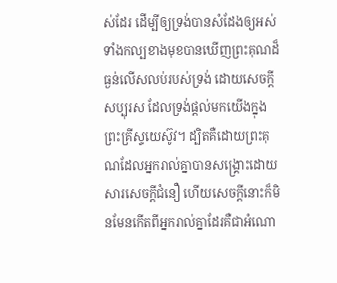ស់ដែរ ដើម្បីឲ្យទ្រង់បានសំដែងឲ្យអស់ទាំងកល្បខាងមុខបានឃើញព្រះគុណដ៏ធ្ងន់លើសលប់របស់ទ្រង់ ដោយសេចក្តីសប្បុរស ដែលទ្រង់ផ្តល់មកយើងក្នុងព្រះគ្រីស្ទយេស៊ូវ។ ដ្បិតគឺដោយព្រះគុណដែលអ្នករាល់គ្នាបានសង្គ្រោះដោយសារសេចក្តីជំនឿ ហើយសេចក្តីនោះក៏មិនមែនកើតពីអ្នករាល់គ្នាដែរគឺជាអំណោ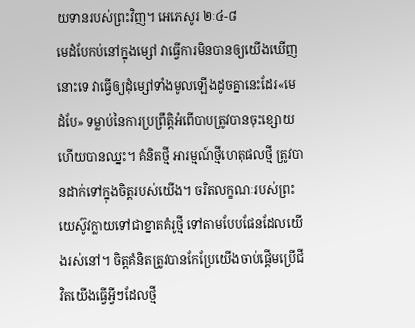យទានរបស់ព្រះវិញ។ អេភេសូរ ២ៈ៤-៨
មេដំបែកប់នៅក្នុងម្សៅ វាធ្វើការមិនបានឲ្យយើងឃើញនោះទេ វាធ្វើឲ្យដុំម្សៅទាំងមូលឡើងដូចគ្នានេះដែរ«មេដំបែ» ទម្លាប់នៃការប្រព្រឹត្តិអំពើបាបត្រូវបានចុះខ្សោយហើយបានឈ្នះ។ គំនិតថ្មី អារម្មណ៍ថ្មីហេតុផលថ្មី ត្រូវបានដាក់ទៅក្នុងចិត្តរបស់យើង។ ចរិតលក្ខណៈរបស់ព្រះយេស៊ូវក្លាយទៅជាខ្នាតគំរូថ្មី ទៅតាមបែបផែនដែលយើងរស់នៅ។ ចិត្តគំនិតត្រូវបានកែប្រែយើងចាប់ផ្តើមប្រើជីវិតយើងធ្វើអ្វីៗដែលថ្មី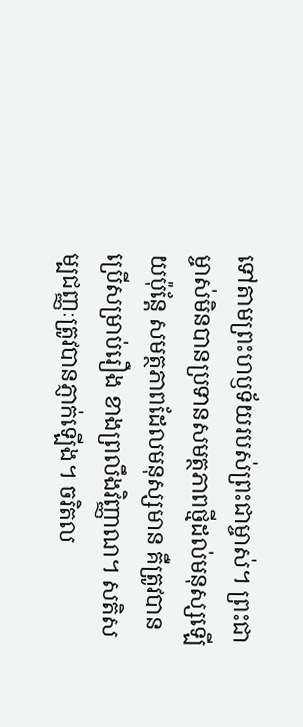ទៅតាមព្រះហឫទ័យរបស់ព្រះជាម្ចាស់។ ព្រះជាម្ចាស់មិនបានប្រទានសមត្ថភាពថ្មីដល់មនុស្សឡើយប៉ុន្តែ សមត្ថភាពដែលមនុស្សមាន គឺត្រូវបានប្រើសម្រាប់រឿង ខាងព្រលឹងវិញ្ញាណ។ សតិសម្បជញ្ញៈត្រូវបានភ្ញាក់ឡើង។ ចរិតល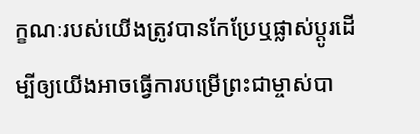ក្ខណៈរបស់យើងត្រូវបានកែប្រែឬផ្លាស់ប្តូរដើម្បីឲ្យយើងអាចធ្វើការបម្រើព្រះជាម្ចាស់បា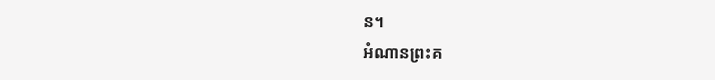ន។
អំណានព្រះគ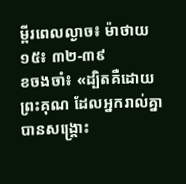ម្ពីរពេលល្ងាច៖ ម៉ាថាយ ១៥៖ ៣២-៣៩
ខចងចាំ៖ «ដ្បិតគឺដោយព្រះគុណ ដែលអ្នករាល់គ្នាបានសង្គ្រោះ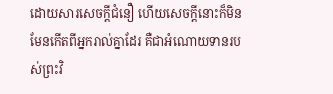ដោយសារសេចក្តីជំនឿ ហើយសេចក្តីនោះក៏មិនមែនកើតពីអ្នករាល់គ្នាដែរ គឺជាអំណោយទានរបស់ព្រះវិ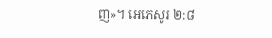ញ»។ អេភេសូរ ២:៨